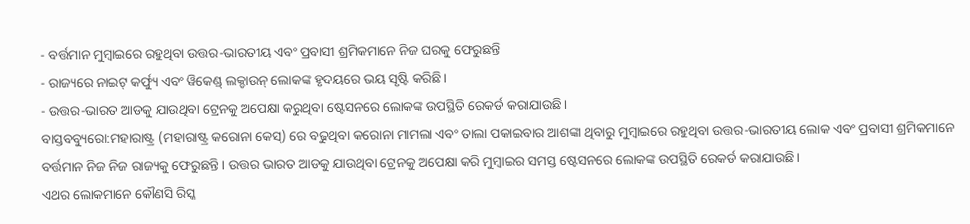- ବର୍ତ୍ତମାନ ମୁମ୍ବାଇରେ ରହୁଥିବା ଉତ୍ତର-ଭାରତୀୟ ଏବଂ ପ୍ରବାସୀ ଶ୍ରମିକମାନେ ନିଜ ଘରକୁ ଫେରୁଛନ୍ତି
- ରାଜ୍ୟରେ ନାଇଟ୍ କର୍ଫ୍ୟୁ ଏବଂ ୱିକେଣ୍ଡ୍ ଲକ୍ଡାଉନ୍ ଲୋକଙ୍କ ହୃଦୟରେ ଭୟ ସୃଷ୍ଟି କରିଛି।
- ଉତ୍ତର-ଭାରତ ଆଡକୁ ଯାଉଥିବା ଟ୍ରେନକୁ ଅପେକ୍ଷା କରୁଥିବା ଷ୍ଟେସନରେ ଲୋକଙ୍କ ଉପସ୍ଥିତି ରେକର୍ଡ କରାଯାଉଛି।
ବାସ୍ତବବ୍ୟୁରୋ:ମହାରାଷ୍ଟ୍ର (ମହାରାଷ୍ଟ୍ର କରୋନା କେସ୍) ରେ ବଢୁଥିବା କରୋନା ମାମଲା ଏବଂ ତାଲା ପକାଇବାର ଆଶଙ୍କା ଥିବାରୁ ମୁମ୍ବାଇରେ ରହୁଥିବା ଉତ୍ତର-ଭାରତୀୟ ଲୋକ ଏବଂ ପ୍ରବାସୀ ଶ୍ରମିକମାନେ ବର୍ତ୍ତମାନ ନିଜ ନିଜ ରାଜ୍ୟକୁ ଫେରୁଛନ୍ତି। ଉତ୍ତର ଭାରତ ଆଡକୁ ଯାଉଥିବା ଟ୍ରେନକୁ ଅପେକ୍ଷା କରି ମୁମ୍ବାଇର ସମସ୍ତ ଷ୍ଟେସନରେ ଲୋକଙ୍କ ଉପସ୍ଥିତି ରେକର୍ଡ କରାଯାଉଛି।
ଏଥର ଲୋକମାନେ କୌଣସି ରିସ୍କ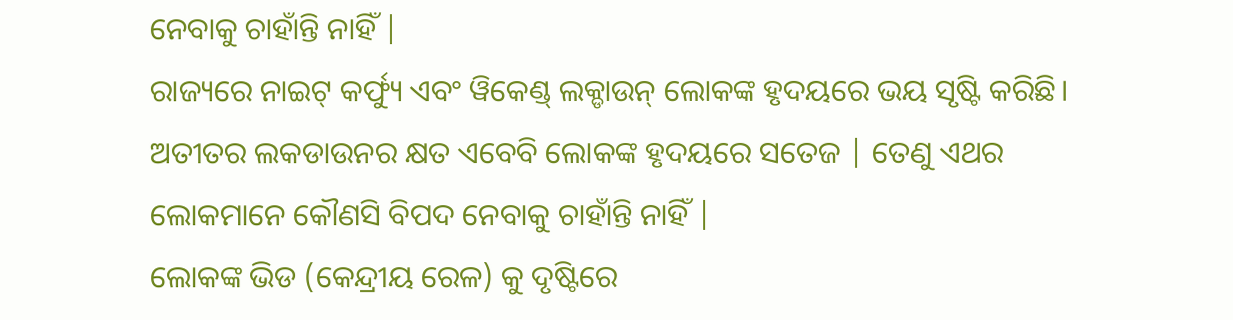ନେବାକୁ ଚାହାଁନ୍ତି ନାହିଁ |
ରାଜ୍ୟରେ ନାଇଟ୍ କର୍ଫ୍ୟୁ ଏବଂ ୱିକେଣ୍ଡ୍ ଲକ୍ଡାଉନ୍ ଲୋକଙ୍କ ହୃଦୟରେ ଭୟ ସୃଷ୍ଟି କରିଛି। ଅତୀତର ଲକଡାଉନର କ୍ଷତ ଏବେବି ଲୋକଙ୍କ ହୃଦୟରେ ସତେଜ | ତେଣୁ ଏଥର ଲୋକମାନେ କୌଣସି ବିପଦ ନେବାକୁ ଚାହାଁନ୍ତି ନାହିଁ |
ଲୋକଙ୍କ ଭିଡ (କେନ୍ଦ୍ରୀୟ ରେଳ) କୁ ଦୃଷ୍ଟିରେ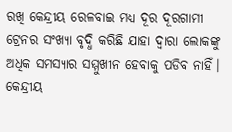ରଖି କେନ୍ଦ୍ରୀୟ ରେଳବାଇ ମଧ୍ୟ ଦୂର ଦୂରଗାମୀ ଟ୍ରେନର ସଂଖ୍ୟା ବୃଦ୍ଧି କରିଛି ଯାହା ଦ୍ୱାରା ଲୋକଙ୍କୁ ଅଧିକ ସମସ୍ୟାର ସମ୍ମୁଖୀନ ହେବାକୁ ପଡିବ ନାହିଁ। କେନ୍ଦ୍ରୀୟ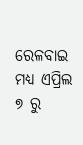ରେଳବାଇ ମଧ୍ୟ ଏପ୍ରିଲ ୭ ରୁ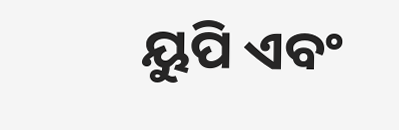ୟୁପି ଏବଂ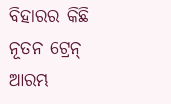ବିହାରର କିଛି ନୂତନ ଟ୍ରେନ୍ ଆରମ୍ଭ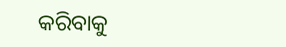କରିବାକୁ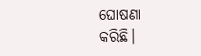ଘୋଷଣା କରିଛି।